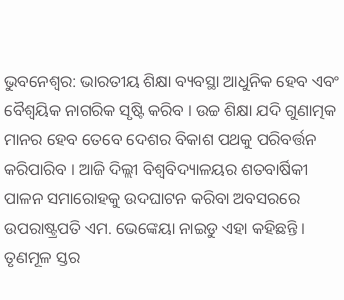ଭୁବନେଶ୍ବର: ଭାରତୀୟ ଶିକ୍ଷା ବ୍ୟବସ୍ଥା ଆଧୁନିକ ହେବ ଏବଂ ବୈଶ୍ବୟିକ ନାଗରିକ ସୃଷ୍ଟି କରିବ । ଉଚ୍ଚ ଶିକ୍ଷା ଯଦି ଗୁଣାତ୍ମକ ମାନର ହେବ ତେବେ ଦେଶର ବିକାଶ ପଥକୁ ପରିବର୍ତ୍ତନ କରିପାରିବ । ଆଜି ଦିଲ୍ଲୀ ବିଶ୍ବବିଦ୍ୟାଳୟର ଶତବାର୍ଷିକୀ ପାଳନ ସମାରୋହକୁ ଉଦଘାଟନ କରିବା ଅବସରରେ ଉପରାଷ୍ଟ୍ରପତି ଏମ. ଭେଙ୍କେୟା ନାଇଡୁ ଏହା କହିଛନ୍ତି ।
ତୃଣମୂଳ ସ୍ତର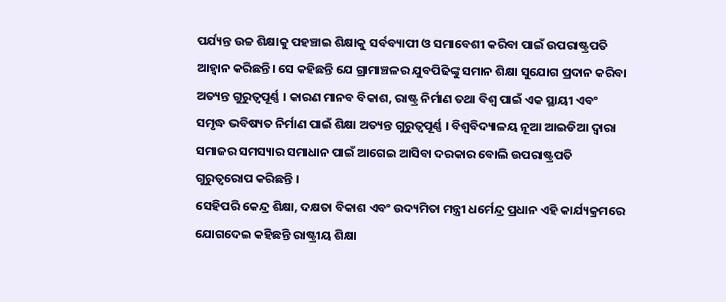ପର୍ଯ୍ୟନ୍ତ ଉଚ୍ଚ ଶିକ୍ଷାକୁ ପହଞ୍ଚାଇ ଶିକ୍ଷାକୁ ସର୍ବବ୍ୟାପୀ ଓ ସମାବେଶୀ କରିବା ପାଇଁ ଉପରାଷ୍ଟ୍ରପତି ଆହ୍ବାନ କରିଛନ୍ତି। ସେ କହିଛନ୍ତି ଯେ ଗ୍ରାମାଞ୍ଚଳର ଯୁବପିଢିଙ୍କୁ ସମାନ ଶିକ୍ଷା ସୁଯୋଗ ପ୍ରଦାନ କରିବା ଅତ୍ୟନ୍ତ ଗୁରୁତ୍ବପୂର୍ଣ୍ଣ । କାରଣ ମାନବ ବିକାଶ, ରାଷ୍ଟ୍ର ନିର୍ମାଣ ତଥା ବିଶ୍ବ ପାଇଁ ଏକ ସ୍ଥାୟୀ ଏବଂ ସମୃଦ୍ଧ ଭବିଷ୍ୟତ ନିର୍ମାଣ ପାଇଁ ଶିକ୍ଷା ଅତ୍ୟନ୍ତ ଗୁରୁତ୍ବପୂର୍ଣ୍ଣ । ବିଶ୍ବବିଦ୍ୟାଳୟ ନୂଆ ଆଇଡିଆ ଦ୍ବାରା ସମାଜର ସମସ୍ୟାର ସମାଧାନ ପାଇଁ ଆଗେଇ ଆସିବା ଦରକାର ବୋଲି ଉପରାଷ୍ଟ୍ରପତି ଗୁରୁତ୍ବରୋପ କରିଛନ୍ତି ।
ସେହିପରି କେନ୍ଦ୍ର ଶିକ୍ଷା, ଦକ୍ଷତା ବିକାଶ ଏବଂ ଉଦ୍ୟମିତା ମନ୍ତ୍ରୀ ଧର୍ମେନ୍ଦ୍ର ପ୍ରଧାନ ଏହି କାର୍ଯ୍ୟକ୍ରମରେ ଯୋଗଦେଇ କହିଛନ୍ତି ରାଷ୍ଟ୍ରୀୟ ଶିକ୍ଷା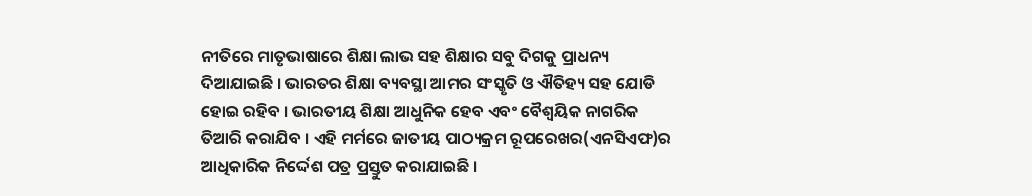ନୀତିରେ ମାତୃଭାଷାରେ ଶିକ୍ଷା ଲାଭ ସହ ଶିକ୍ଷାର ସବୁ ଦିଗକୁ ପ୍ରାଧନ୍ୟ ଦିଆଯାଇଛି । ଭାରତର ଶିକ୍ଷା ବ୍ୟବସ୍ଥା ଆମର ସଂସ୍କୃତି ଓ ଐତିହ୍ୟ ସହ ଯୋଡି ହୋଇ ରହିବ । ଭାରତୀୟ ଶିକ୍ଷା ଆଧୁନିକ ହେବ ଏବଂ ବୈଶ୍ବୟିକ ନାଗରିକ ତିଆରି କରାଯିବ । ଏହି ମର୍ମରେ ଜାତୀୟ ପାଠ୍ୟକ୍ରମ ରୂପରେଖର(ଏନସିଏଫ)ର ଆଧିକାରିକ ନିର୍ଦ୍ଦେଶ ପତ୍ର ପ୍ରସ୍ତୁତ କରାଯାଇଛି ।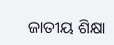ଜାତୀୟ ଶିକ୍ଷା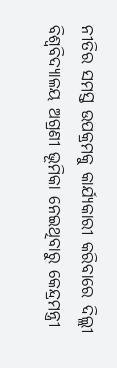ନୀତିର ସମସ୍ତ ଉପକ୍ରମକୁ କାର୍ଯ୍ୟକାରୀ କରିବାରେ ଦିଲ୍ଲୀ ବିଶ୍ବବିଦ୍ୟାଳୟ ଅଗ୍ରଣୀ ଭୂମିକା ନେଇଥିବାରୁ କେନ୍ଦ୍ରମନ୍ତ୍ରୀ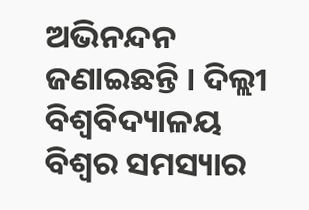ଅଭିନନ୍ଦନ ଜଣାଇଛନ୍ତି । ଦିଲ୍ଲୀ ବିଶ୍ବବିଦ୍ୟାଳୟ ବିଶ୍ବର ସମସ୍ୟାର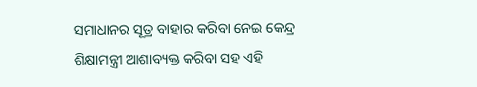ସମାଧାନର ସୂତ୍ର ବାହାର କରିବା ନେଇ କେନ୍ଦ୍ର ଶିକ୍ଷାମନ୍ତ୍ରୀ ଆଶାବ୍ୟକ୍ତ କରିବା ସହ ଏହି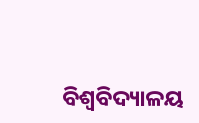ବିଶ୍ବବିଦ୍ୟାଳୟ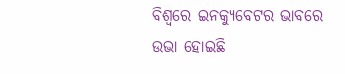ବିଶ୍ବରେ ଇନକ୍ୟୁବେଟର ଭାବରେ ଉଭା ହୋଇଛି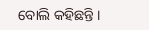ବୋଲି କହିଛନ୍ତି ।